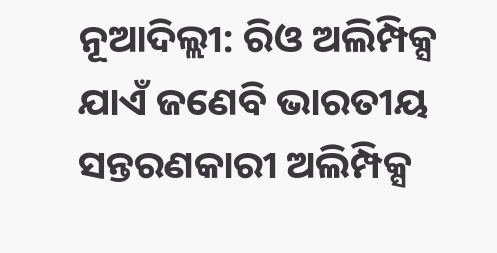ନୂଆଦିଲ୍ଲୀ: ରିଓ ଅଲିମ୍ପିକ୍ସ ଯାଏଁ ଜଣେବି ଭାରତୀୟ ସନ୍ତରଣକାରୀ ଅଲିମ୍ପିକ୍ସ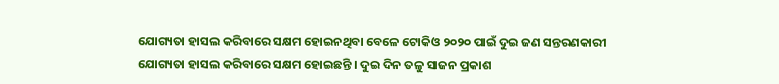ଯୋଗ୍ୟତା ହାସଲ କରିବାରେ ସକ୍ଷମ ହୋଇନଥିବା ବେଳେ ଟୋକିଓ ୨୦୨୦ ପାଇଁ ଦୁଇ ଜଣ ସନ୍ତରଣକାରୀ ଯୋଗ୍ୟତା ହାସଲ କରିବାରେ ସକ୍ଷମ ହୋଇଛନ୍ତି । ଦୁଇ ଦିନ ତଳୁ ସାଜନ ପ୍ରକାଶ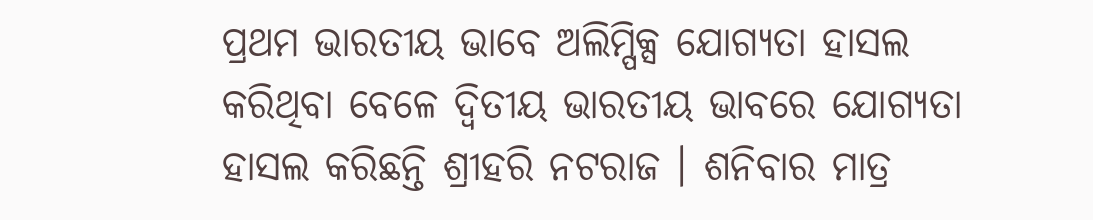ପ୍ରଥମ ଭାରତୀୟ ଭାବେ ଅଲିମ୍ପିକ୍ସ ଯୋଗ୍ୟତା ହାସଲ କରିଥିବା ବେଳେ ଦ୍ୱିତୀୟ ଭାରତୀୟ ଭାବରେ ଯୋଗ୍ୟତା ହାସଲ କରିଛନ୍ତି ଶ୍ରୀହରି ନଟରାଜ । ଶନିବାର ମାତ୍ର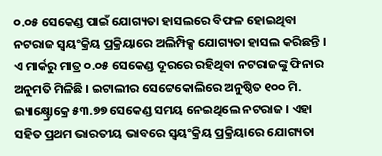୦.୦୫ ସେକେଣ୍ଡ ପାଇଁ ଯୋଗ୍ୟତା ହାସଲରେ ବିଫଳ ହୋଇଥିବା ନଟରାଜ ସ୍ୱୟଂକ୍ରିୟ ପ୍ରକ୍ରିୟାରେ ଅଲିମ୍ପିକ୍ସ ଯୋଗ୍ୟତା ହାସଲ କରିଛନ୍ତି ।
ଏ ମାର୍କରୁ ମାତ୍ର ୦.୦୫ ସେକେଣ୍ଡ ଦୂରରେ ରହିଥିବା ନଟରାଜଙ୍କୁ ଫିନାର ଅନୁମତି ମିଳିଛି । ଇଟାଲୀର ସେଟ୍ଟେକୋଲିରେ ଅନୁଷ୍ଠିତ ୧୦୦ ମି. ଇ୍ୟାକ୍ଷ୍ଟ୍ରୋକ୍ରେ ୫୩.୭୭ ସେକେଣ୍ଡ ସମୟ ନେଇଥିଲେ ନଟରାଜ । ଏହା ସହିତ ପ୍ରଥମ ଭାରତୀୟ ଭାବରେ ସ୍ୱୟଂକ୍ରିୟ ପ୍ରକ୍ରିୟାରେ ଯୋଗ୍ୟତା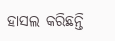ହାସଲ କରିଛନ୍ତି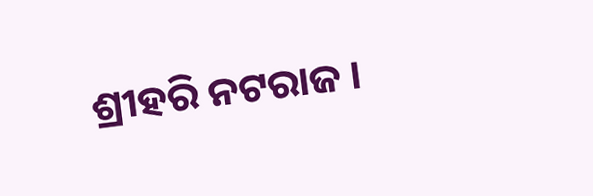ଶ୍ରୀହରି ନଟରାଜ ।